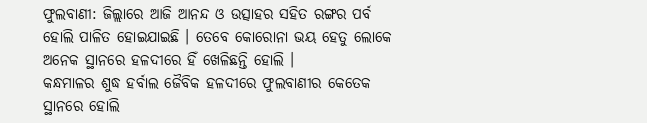ଫୁଲବାଣୀ: ଜିଲ୍ଲାରେ ଆଜି ଆନନ୍ଦ ଓ ଉତ୍ସାହର ସହିତ ରଙ୍ଗର ପର୍ବ ହୋଲି ପାଳିତ ହୋଇଯାଇଛି । ତେବେ କୋରୋନା ଭୟ ହେତୁ ଲୋକେ ଅନେକ ସ୍ଥାନରେ ହଳଦୀରେ ହିଁ ଖେଳିଛନ୍ତି ହୋଲି ।
କନ୍ଧମାଳର ଶୁଦ୍ଧ ହର୍ବାଲ ଜୈବିକ ହଳଦୀରେ ଫୁଲବାଣୀର କେତେକ ସ୍ଥାନରେ ହୋଲି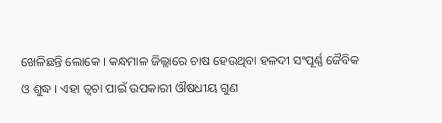ଖେଳିଛନ୍ତି ଲୋକେ । କନ୍ଧମାଳ ଜିଲ୍ଲାରେ ଚାଷ ହେଉଥିବା ହଳଦୀ ସଂପୂର୍ଣ୍ଣ ଜୈବିକ ଓ ଶୁଦ୍ଧ । ଏହା ତ୍ବଚା ପାଇଁ ଉପକାରୀ ଔଷଧୀୟ ଗୁଣ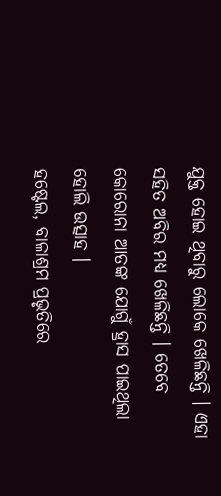ଯୁକ୍ତ ହୋଇ ଥିବାରୁ ଲୋକେ ଖେଳିଛନ୍ତି । ଏହା ସହିତ ଅବିର ମଧ୍ୟ ଖେଳିଛନ୍ତି । ତେବେ କୋରୋନା ଆତଙ୍କ ଯୋଗୁଁ ହ୍ରାସ ପାଇଥିଲା ହୋଲି ଉତ୍ସାହ ।
ହଷ୍ଟେଲ, ବାଳାଶ୍ରମ ପ୍ରଭୃତିରେ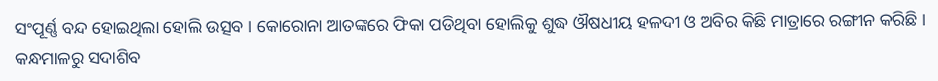ସଂପୂର୍ଣ୍ଣ ବନ୍ଦ ହୋଇଥିଲା ହୋଲି ଉତ୍ସବ । କୋରୋନା ଆତଙ୍କରେ ଫିକା ପଡିଥିବା ହୋଲିକୁ ଶୁଦ୍ଧ ଔଷଧୀୟ ହଳଦୀ ଓ ଅବିର କିଛି ମାତ୍ରାରେ ରଙ୍ଗୀନ କରିଛି ।
କନ୍ଧମାଳରୁ ସଦାଶିବ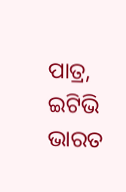ପାତ୍ର, ଇଟିଭି ଭାରତ